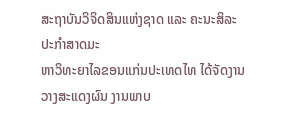ສະຖາບັນວິຈິດສິນແຫ່ງຊາດ ແລະ ຄະນະສິລະປະກຳສາດມະ
ຫາວິທະຍາໄລຂອນແກ່ນປະເທດໄທ ໄດ້ຈັດງານວາງສະແດງຜົນ ງານພາບ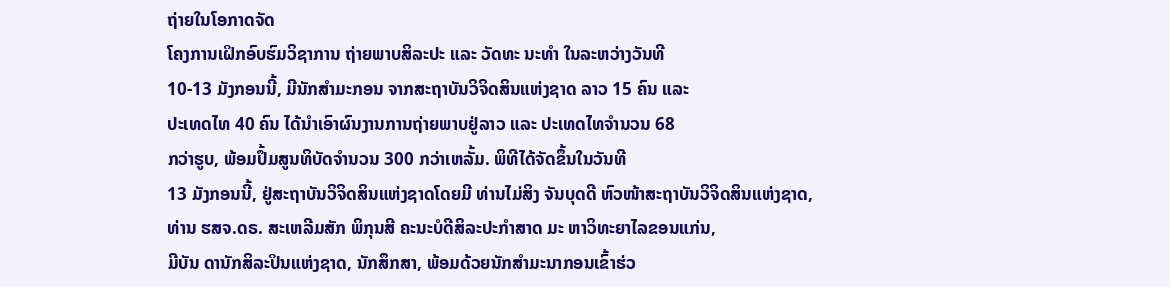ຖ່າຍໃນໂອກາດຈັດ
ໂຄງການເຝິກອົບຮົມວິຊາການ ຖ່າຍພາບສິລະປະ ແລະ ວັດທະ ນະທຳ ໃນລະຫວ່າງວັນທີ
10-13 ມັງກອນນີ້, ມີນັກສຳມະກອນ ຈາກສະຖາບັນວິຈິດສິນແຫ່ງຊາດ ລາວ 15 ຄົນ ແລະ
ປະເທດໄທ 40 ຄົນ ໄດ້ນຳເອົາຜົນງານການຖ່າຍພາບຢູ່ລາວ ແລະ ປະເທດໄທຈຳນວນ 68
ກວ່າຮູບ, ພ້ອມປຶ້ມສູນທິບັດຈຳນວນ 300 ກວ່າເຫລັ້ມ. ພິທີໄດ້ຈັດຂຶ້ນໃນວັນທີ
13 ມັງກອນນີ້, ຢູ່ສະຖາບັນວິຈິດສິນແຫ່ງຊາດໂດຍມີ ທ່ານໄມ່ສິງ ຈັນບຸດດີ ຫົວໜ້າສະຖາບັນວິຈິດສິນແຫ່ງຊາດ,
ທ່ານ ຮສຈ.ດຣ. ສະເຫລີມສັກ ພິກຸນສີ ຄະນະບໍດີສິລະປະກຳສາດ ມະ ຫາວິທະຍາໄລຂອນແກ່ນ,
ມີບັນ ດານັກສິລະປິນແຫ່ງຊາດ, ນັກສຶກສາ, ພ້ອມດ້ວຍນັກສຳມະນາກອນເຂົ້າຮ່ວ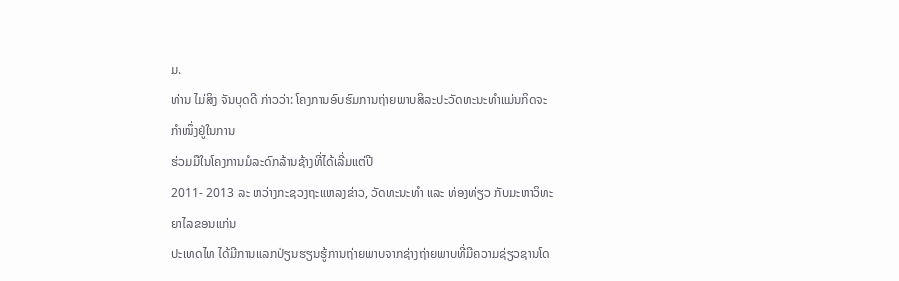ມ.
ທ່ານ ໄມ່ສິງ ຈັນບຸດດີ ກ່າວວ່າ: ໂຄງການອົບຮົມການຖ່າຍພາບສິລະປະວັດທະນະທຳແມ່ນກິດຈະກຳໜຶ່ງຢູ່ໃນການ
ຮ່ວມມືໃນໂຄງການມໍລະດົກລ້ານຊ້າງທີ່ໄດ້ເລີ່ມແຕ່ປີ
2011- 2013 ລະ ຫວ່າງກະຊວງຖະແຫລງຂ່າວ, ວັດທະນະທຳ ແລະ ທ່ອງທ່ຽວ ກັບມະຫາວິທະຍາໄລຂອນແກ່ນ
ປະເທດໄທ ໄດ້ມີການແລກປ່ຽນຮຽນຮູ້ການຖ່າຍພາບຈາກຊ່າງຖ່າຍພາບທີ່ມີຄວາມຊ່ຽວຊານໂດ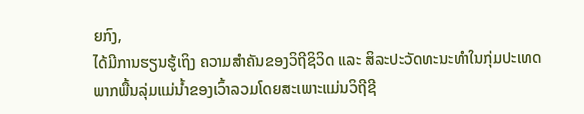ຍກົງ,
ໄດ້ມີການຮຽນຮູ້ເຖິງ ຄວາມສຳຄັນຂອງວິຖີຊິວິດ ແລະ ສິລະປະວັດທະນະທຳໃນກຸ່ມປະເທດພາກພື້ນລຸ່ມແມ່ນ້ຳຂອງເວົ້າລວມໂດຍສະເພາະແມ່ນວິຖີຊີ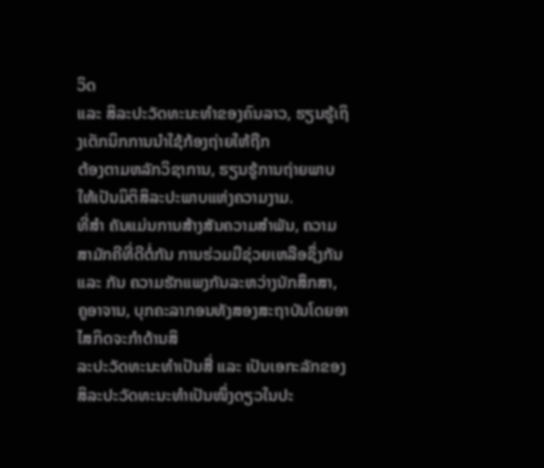ວິດ
ແລະ ສິລະປະວັດທະນະທຳຂອງຄົນລາວ, ຮຽນຮູ້ເຖິງເຕັກນິກການນຳໃຊ້ກ້ອງຖ່າຍໃຫ້ຖືກ
ຕ້ອງຕາມຫລັກວິຊາການ, ຮຽນຮູ້ການຖ່າຍພາບໃຫ້ເປັນມິຕິສິລະປະພາບແຫ່ງຄວາມງາມ.
ທີ່ສຳ ຄັນແມ່ນການສ້າງສັນຄວາມສຳພັນ, ຄວາມສາມັກຄີທີ່ດີຕໍ່ກັນ ການຮ່ວມມືຊ່ວຍເຫລືອຊຶ່ງກັນ
ແລະ ກັນ ຄວາມຮັກແພງກັນລະຫວ່າງນັກສຶກສາ, ຄູອາຈານ, ບຸກຄະລາກອນທັງສອງສະຖາບັນໂດຍອາໄສກິດຈະກຳດ້ານສິ
ລະປະວັດທະນະທຳເປັນສື່ ແລະ ເປັນເອກະລັກຂອງສິລະປະວັດທະນະທຳເປັນໜຶ່ງດຽວໃນປະ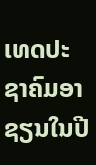ເທດປະຊາຄົມອາຊຽນໃນປີ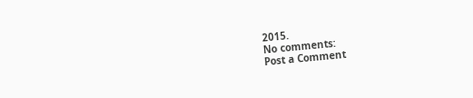2015.
No comments:
Post a Comment